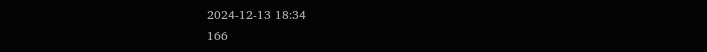2024-12-13 18:34
166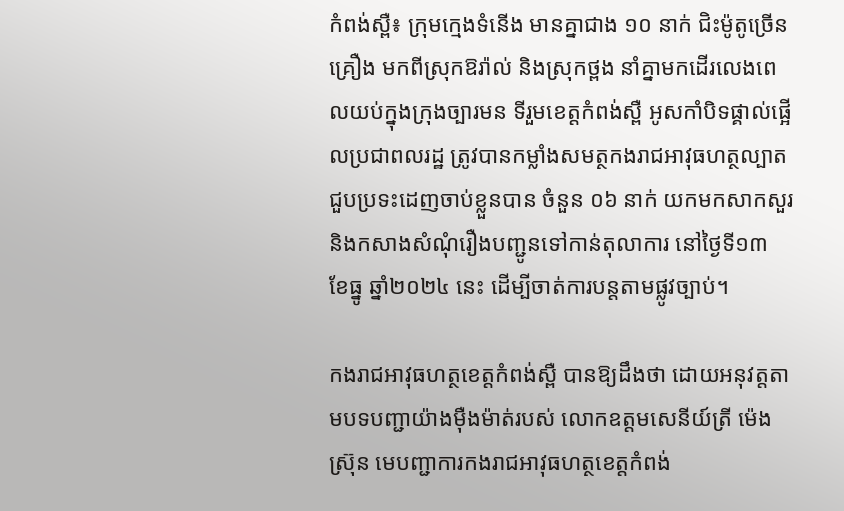កំពង់ស្ពឺ៖ ក្រុមក្មេងទំនើង មានគ្នាជាង ១០ នាក់ ជិះម៉ូតូច្រើនគ្រឿង មកពីស្រុកឱរ៉ាល់ និងស្រុកថ្ពង នាំគ្នាមកដើរលេងពេលយប់ក្នុងក្រុងច្បារមន ទីរួមខេត្តកំពង់ស្ពឺ អូសកាំបិទផ្គាល់ផ្អើលប្រជាពលរដ្ឋ ត្រូវបានកម្លាំងសមត្ថកងរាជអាវុធហត្ថល្បាតជួបប្រទះដេញចាប់ខ្លួនបាន ចំនួន ០៦ នាក់ យកមកសាកសួរ និងកសាងសំណុំរឿងបញ្ជូនទៅកាន់តុលាការ នៅថ្ងៃទី១៣ ខែធ្នូ ឆ្នាំ២០២៤ នេះ ដើម្បីចាត់ការបន្តតាមផ្លូវច្បាប់។

កងរាជអាវុធហត្ថខេត្តកំពង់ស្ពឺ បានឱ្យដឹងថា ដោយអនុវត្តតាមបទបញ្ជាយ៉ាងម៉ឺងម៉ាត់របស់ លោកឧត្តមសេនីយ៍ត្រី ម៉េង ស្រ៊ុន មេបញ្ជាការកងរាជអាវុធហត្ថខេត្តកំពង់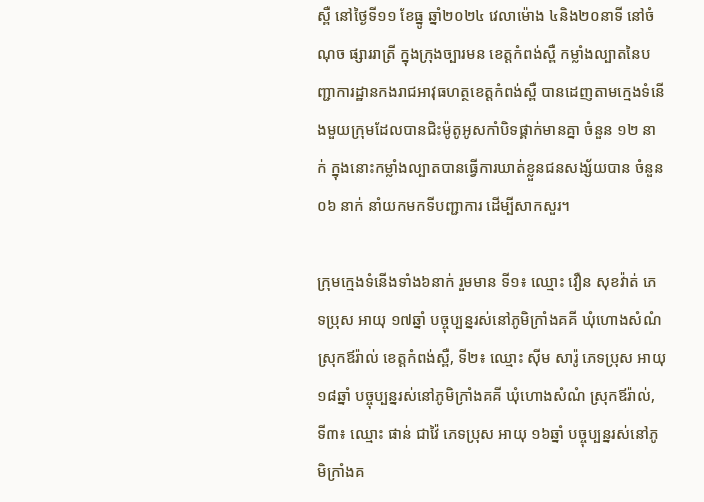ស្ពឺ នៅថ្ងៃទី១១ ខែធ្នូ ឆ្នាំ២០២៤ វេលាម៉ោង ៤និង២០នាទី នៅចំណុច ផ្សាររាត្រី ក្នុងក្រុងច្បារមន ខេត្តកំពង់ស្ពឺ កម្លាំងល្បាតនៃបញ្ជាការដ្ឋានកងរាជអាវុធហត្ថខេត្តកំពង់ស្ពឺ បានដេញតាមក្មេងទំនើងមួយក្រុមដែលបានជិះម៉ូតូអូសកាំបិទផ្គាក់មានគ្នា ចំនួន ១២ នាក់ ក្នុងនោះកម្លាំងល្បាតបានធ្វើការឃាត់ខ្លួនជនសង្ស័យបាន ចំនួន ០៦ នាក់ នាំយកមកទីបញ្ជាការ ដើម្បីសាកសួរ។

ក្រុមក្មេងទំនើងទាំង៦នាក់ រួមមាន ទី១៖ ឈ្មោះ វឿន សុខវ៉ាត់ ភេទប្រុស អាយុ ១៧ឆ្នាំ បច្ចុប្បន្នរស់នៅភូមិក្រាំងគគី ឃុំហោងសំណំ ស្រុកឪរ៉ាល់ ខេត្តកំពង់ស្ពឺ, ទី២៖ ឈ្មោះ ស៊ីម សារ៉ូ ភេទប្រុស អាយុ ១៨ឆ្នាំ បច្ចុប្បន្នរស់នៅភូមិក្រាំងគគី ឃុំហោងសំណំ ស្រុកឪរ៉ាល់, ទី៣៖ ឈ្មោះ ផាន់ ជាវ៉ៃ ភេទប្រុស អាយុ ១៦ឆ្នាំ បច្ចុប្បន្នរស់នៅភូមិក្រាំងគ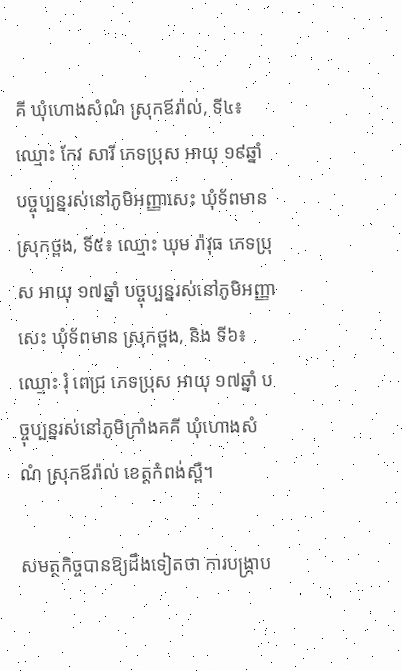គី ឃុំហោងសំណំ ស្រុកឪរ៉ាល់, ទី៤៖ ឈ្មោះ កែវ សារី ភេទប្រុស អាយុ ១៩ឆ្នាំ បច្ចុប្បន្នរស់នៅភូមិអញ្ញាសេះ ឃុំទ័ពមាន ស្រុកថ្ពង, ទី៥៖ ឈ្មោះ ឃុម រ៉ាវុធ ភេទប្រុស អាយុ ១៧ឆ្នាំ បច្ចុប្បន្នរស់នៅភូមិអញ្ញាសេះ ឃុំទ័ពមាន ស្រុកថ្ពង, និង ទី៦៖ ឈ្មោះ រ៉ំ ពេជ្រ ភេទប្រុស អាយុ ១៧ឆ្នាំ បច្ចុប្បន្នរស់នៅភូមិក្រាំងគគី ឃុំហោងសំណំ ស្រុកឪរ៉ាល់ ខេត្តកំពង់ស្ពឺ។

សមត្ថកិច្ចបានឱ្យដឹងទៀតថា ការបង្ក្រាប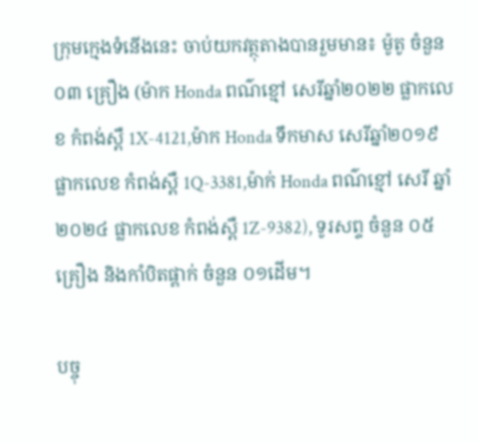ក្រុមក្មេងទំនើងនេះ ចាប់យកវត្ថុតាងបានរួមមាន៖ ម៉ូតូ ចំនួន ០៣ គ្រឿង (ម៉ាក Honda ពណ៌ខ្មៅ សេរីឆ្នាំ២០២២ ផ្លាកលេខ កំពង់ស្ពឺ 1X-4121,ម៉ាក Honda ទឹកមាស សេរីឆ្នាំ២០១៩ ផ្លាកលេខ កំពង់ស្ពឺ 1Q-3381,ម៉ាក់ Honda ពណ៌ខ្មៅ សេរី ឆ្នាំ២០២៤ ផ្លាកលេខ កំពង់ស្ពឺ 1Z-9382), ទូរសព្ទ ចំនួន ០៥ គ្រឿង និងកាំបិតផ្គាក់ ចំនួន ០១ដើម។

បច្ចុ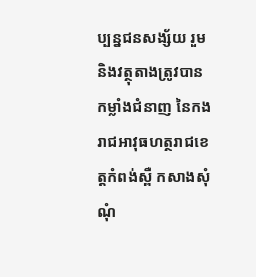ប្បន្នជនសង្ស័យ រួមនិងវត្ថុតាងត្រូវបានកម្លាំងជំនាញ នៃកងរាជអាវុធហត្ថរាជខេត្តកំពង់ស្ពឺ កសាងសុំណុំ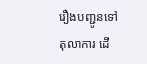រឿងបញ្ជូនទៅតុលាការ ដើ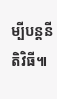ម្បីបន្តនីតិវិធី៕